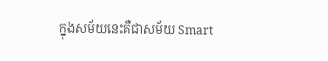ក្នុងសម័យនេះគឺជាសម័យ Smart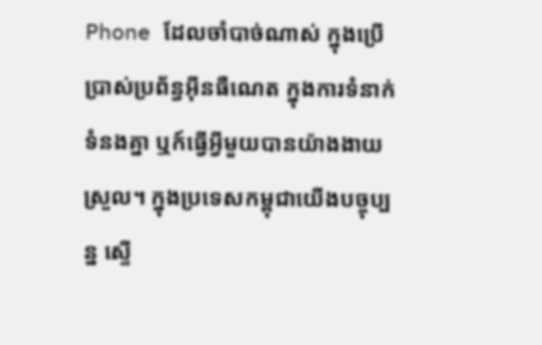Phone ដែលចាំបាច់ណាស់ ក្នុងប្រើប្រាស់ប្រព័ន្ធអុីនធឺណេត ក្នុងការទំនាក់ទំនងគ្នា ឬក៍ធ្វើអ្វីមួយបានយ៉ាងងាយស្រួល។ ក្នុងប្រទេសកម្ពុជាយើងបច្ចុប្បន្ន ស្ទើ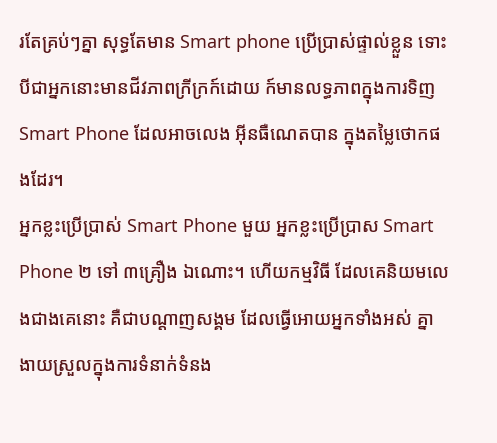រតែគ្រប់ៗគ្នា សុទ្ធតែមាន Smart phone ប្រើប្រាស់ផ្ទាល់ខ្លួន ទោះបីជាអ្នកនោះមានជីវភាពក្រីក្រក៍ដោយ ក៍មានលទ្ធភាពក្នុងការទិញ Smart Phone ដែលអាចលេង អុីនធឺណេតបាន ក្នុងតម្លៃថោកផងដែរ។
អ្នកខ្លះប្រើប្រាស់ Smart Phone មួយ អ្នកខ្លះប្រើប្រាស Smart Phone ២ ទៅ ៣គ្រឿង ឯណោះ។ ហើយកម្មវិធី ដែលគេនិយមលេងជាងគេនោះ គឺជាបណ្តាញសង្គម ដែលធ្វើអោយអ្នកទាំងអស់ គ្នា ងាយស្រួលក្នុងការទំនាក់ទំនង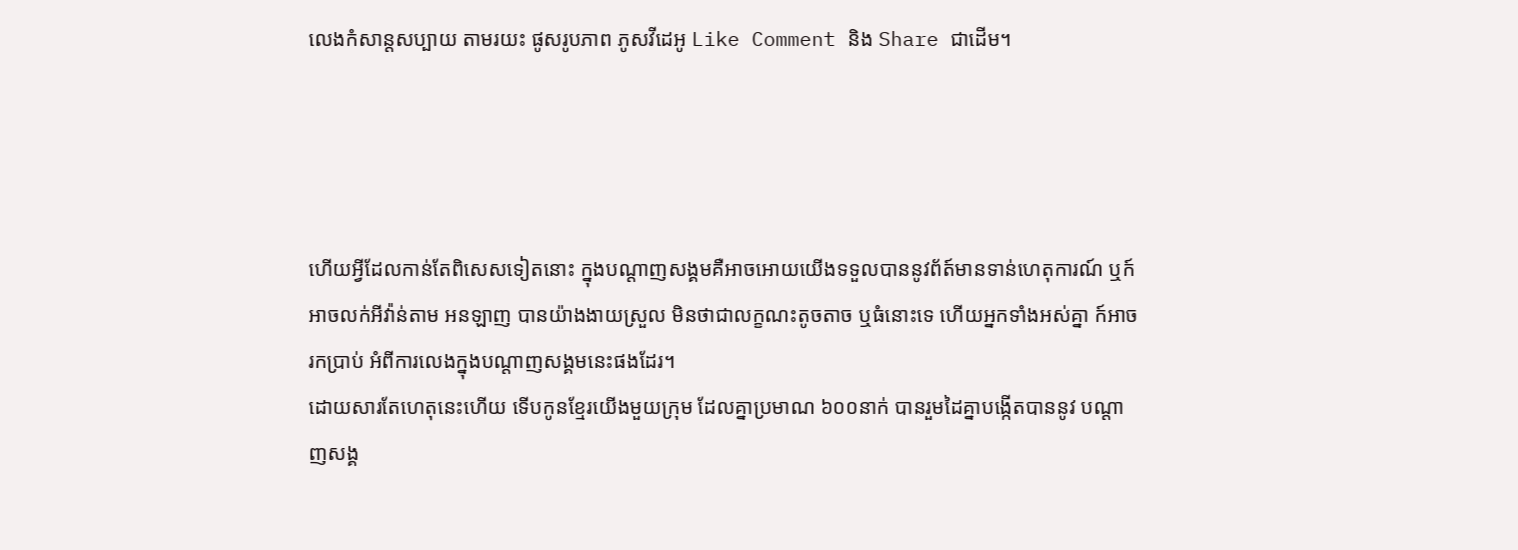លេងកំសាន្តសប្បាយ តាមរយះ ផូសរូបភាព ភូសវីដេអូ Like Comment និង Share ជាដើម។




ហើយអ្វីដែលកាន់តែពិសេសទៀតនោះ ក្នុងបណ្តាញសង្គមគឺអាចអោយយើងទទួលបាននូវព័ត៍មានទាន់ហេតុការណ៍ ឬក៍អាចលក់អីវ៉ាន់តាម អនឡាញ បានយ៉ាងងាយស្រួល មិនថាជាលក្ខណះតូចតាច ឬធំនោះទេ ហើយអ្នកទាំងអស់គ្នា ក៍អាចរកប្រាប់ អំពីការលេងក្នុងបណ្តាញសង្គមនេះផងដែរ។
ដោយសារតែហេតុនេះហើយ ទើបកូនខ្មែរយើងមួយក្រុម ដែលគ្នាប្រមាណ ៦០០នាក់ បានរួមដៃគ្នាបង្កើតបាននូវ បណ្តាញសង្គ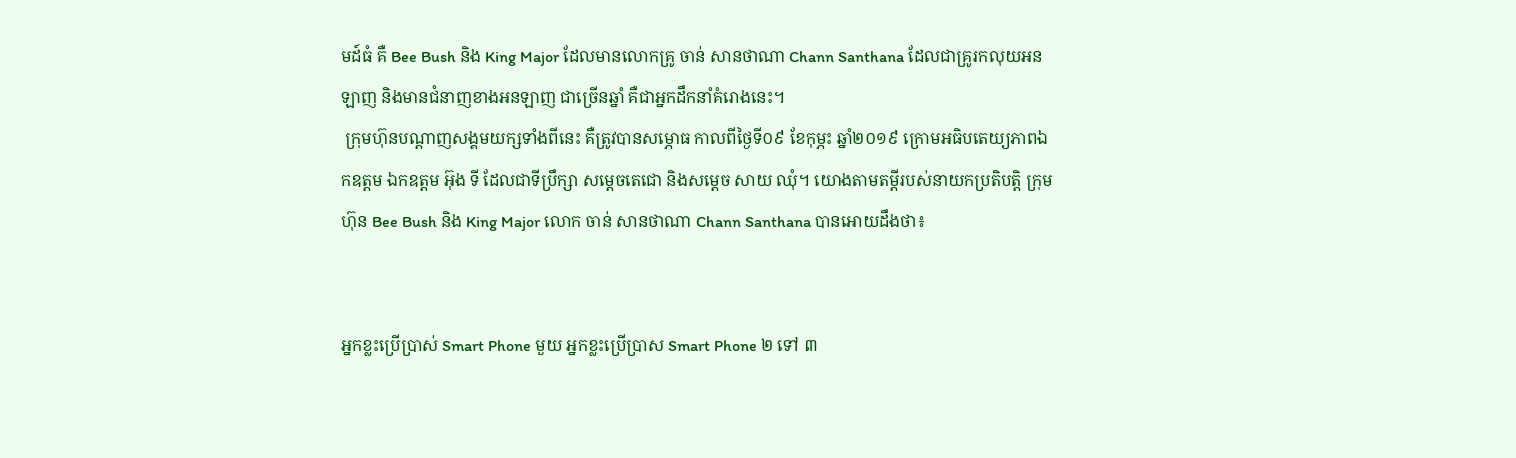មដ៍ធំ គឺ Bee Bush និង King Major ដែលមានលោកគ្រូ ចាន់ សានថាណា Chann Santhana ដែលជាគ្រូរកលុយអនឡាញ និងមានជំនាញខាងអនឡាញ ជាច្រើនឆ្នាំ គឺជាអ្នកដឹកនាំគំរោងនេះ។
 ក្រុមហ៊ុនបណ្តាញសង្គមយក្សទាំងពីនេះ គឺត្រូវបានសម្ភោធ កាលពីថ្ងៃទី០៩ ខែកុម្ភះ ឆ្នាំ២០១៩ ក្រោមអធិបតេយ្យភាពឯកឧត្តម ឯកឧត្តម អ៊ុង ទី ដែលជាទីប្រឹក្សា សម្តេចតេជោ និងសម្តេច សាយ ឈុំ។ យោងតាមតម្តីរបស់នាយកប្រតិបត្តិ ក្រុមហ៊ុន Bee Bush និង King Major លោក ចាន់ សានថាណា Chann Santhana បានអោយដឹងថា៖


អ្នកខ្លះប្រើប្រាស់ Smart Phone មួយ អ្នកខ្លះប្រើប្រាស Smart Phone ២ ទៅ ៣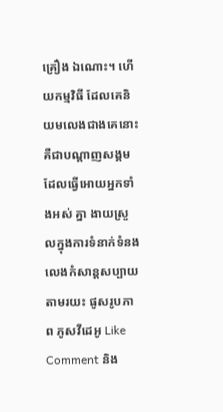គ្រឿង ឯណោះ។ ហើយកម្មវិធី ដែលគេនិយមលេងជាងគេនោះ គឺជាបណ្តាញសង្គម ដែលធ្វើអោយអ្នកទាំងអស់ គ្នា ងាយស្រួលក្នុងការទំនាក់ទំនង លេងកំសាន្តសប្បាយ តាមរយះ ផូសរូបភាព ភូសវីដេអូ Like Comment និង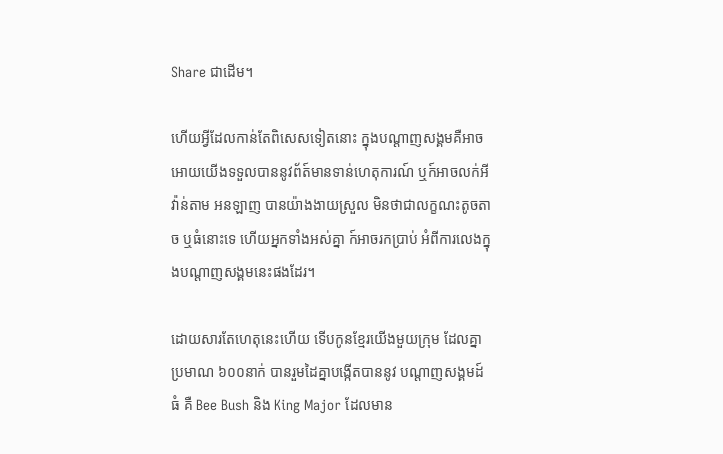Share ជាដើម។

ហើយអ្វីដែលកាន់តែពិសេសទៀតនោះ ក្នុងបណ្តាញសង្គមគឺអាចអោយយើងទទួលបាននូវព័ត៍មានទាន់ហេតុការណ៍ ឬក៍អាចលក់អីវ៉ាន់តាម អនឡាញ បានយ៉ាងងាយស្រួល មិនថាជាលក្ខណះតូចតាច ឬធំនោះទេ ហើយអ្នកទាំងអស់គ្នា ក៍អាចរកប្រាប់ អំពីការលេងក្នុងបណ្តាញសង្គមនេះផងដែរ។

ដោយសារតែហេតុនេះហើយ ទើបកូនខ្មែរយើងមួយក្រុម ដែលគ្នាប្រមាណ ៦០០នាក់ បានរួមដៃគ្នាបង្កើតបាននូវ បណ្តាញសង្គមដ៍ធំ គឺ Bee Bush និង King Major ដែលមាន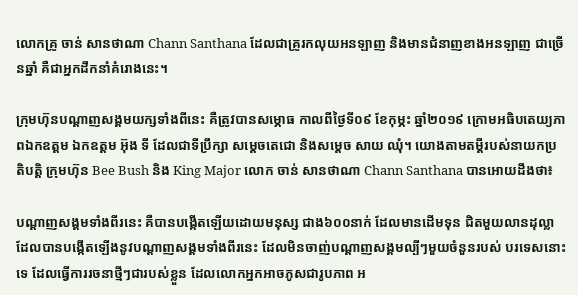លោកគ្រូ ចាន់ សានថាណា Chann Santhana ដែលជាគ្រូរកលុយអនឡាញ និងមានជំនាញខាងអនឡាញ ជាច្រើនឆ្នាំ គឺជាអ្នកដឹកនាំគំរោងនេះ។

ក្រុមហ៊ុនបណ្តាញសង្គមយក្សទាំងពីនេះ គឺត្រូវបានសម្ភោធ កាលពីថ្ងៃទី០៩ ខែកុម្ភះ ឆ្នាំ២០១៩ ក្រោមអធិបតេយ្យភាពឯកឧត្តម ឯកឧត្តម អ៊ុង ទី ដែលជាទីប្រឹក្សា សម្តេចតេជោ និងសម្តេច សាយ ឈុំ។ យោងតាមតម្តីរបស់នាយកប្រតិបត្តិ ក្រុមហ៊ុន Bee Bush និង King Major លោក ចាន់ សានថាណា Chann Santhana បានអោយដឹងថា៖

បណ្តាញសង្គមទាំងពីរនេះ គឺបានបង្កើតឡើយដោយមនុស្ស ជាង៦០០នាក់ ដែលមានដើមទុន ជិតមួយលានដុល្លា ដែលបានបង្កើតឡើងនូវបណ្តាញសង្គមទាំងពីរនេះ ដែលមិនចាញ់បណ្តាញសង្គមល្បីៗមួយចំនួនរបស់ បរទេសនោះទេ ដែលធ្វើការរចនាថ្មីៗជារបស់ខ្លួន ដែលលោកអ្នកអាចភូសជារូបភាព អ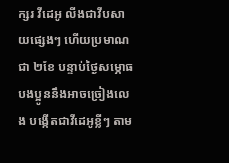ក្សរ វីដេអូ លីងជាវីបសាយផ្សេងៗ ហើយប្រមាណជា ២ខែ បន្ទាប់ថ្ងៃសម្ភោធ បងប្អូននឹងអាចច្រៀងលេង បង្កើតជាវីដេអូខ្លីៗ តាម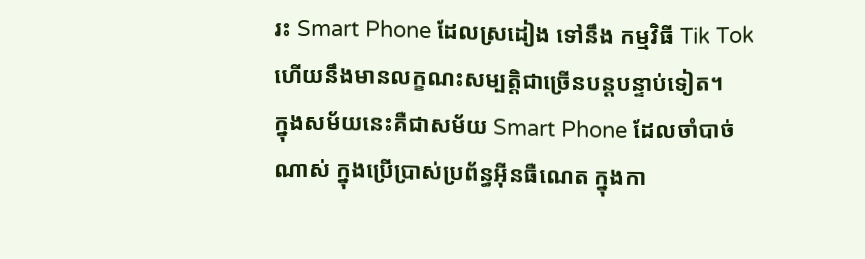រះ Smart Phone ដែលស្រដៀង ទៅនឹង កម្មវិធី Tik Tok ហើយនឹងមានលក្ខណះសម្បត្តិជាច្រើនបន្តបន្ទាប់ទៀត។
ក្នុងសម័យនេះគឺជាសម័យ Smart Phone ដែលចាំបាច់ណាស់ ក្នុងប្រើប្រាស់ប្រព័ន្ធអុីនធឺណេត ក្នុងកា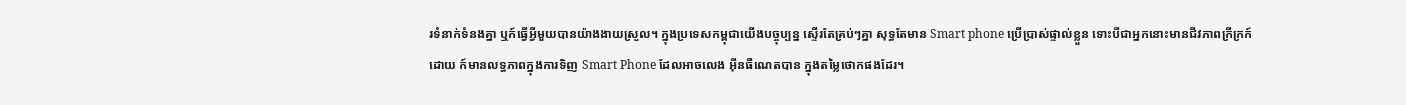រទំនាក់ទំនងគ្នា ឬក៍ធ្វើអ្វីមួយបានយ៉ាងងាយស្រួល។ ក្នុងប្រទេសកម្ពុជាយើងបច្ចុប្បន្ន ស្ទើរតែគ្រប់ៗគ្នា សុទ្ធតែមាន Smart phone ប្រើប្រាស់ផ្ទាល់ខ្លួន ទោះបីជាអ្នកនោះមានជីវភាពក្រីក្រក៍ដោយ ក៍មានលទ្ធភាពក្នុងការទិញ Smart Phone ដែលអាចលេង អុីនធឺណេតបាន ក្នុងតម្លៃថោកផងដែរ។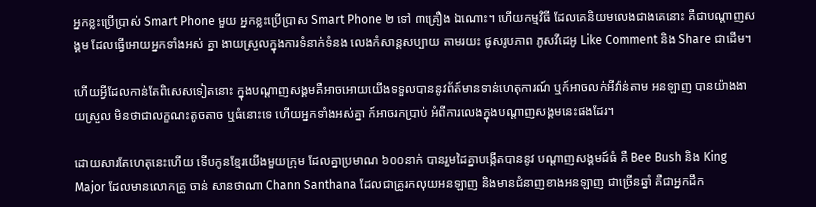អ្នកខ្លះប្រើប្រាស់ Smart Phone មួយ អ្នកខ្លះប្រើប្រាស Smart Phone ២ ទៅ ៣គ្រឿង ឯណោះ។ ហើយកម្មវិធី ដែលគេនិយមលេងជាងគេនោះ គឺជាបណ្តាញសង្គម ដែលធ្វើអោយអ្នកទាំងអស់ គ្នា ងាយស្រួលក្នុងការទំនាក់ទំនង លេងកំសាន្តសប្បាយ តាមរយះ ផូសរូបភាព ភូសវីដេអូ Like Comment និង Share ជាដើម។

ហើយអ្វីដែលកាន់តែពិសេសទៀតនោះ ក្នុងបណ្តាញសង្គមគឺអាចអោយយើងទទួលបាននូវព័ត៍មានទាន់ហេតុការណ៍ ឬក៍អាចលក់អីវ៉ាន់តាម អនឡាញ បានយ៉ាងងាយស្រួល មិនថាជាលក្ខណះតូចតាច ឬធំនោះទេ ហើយអ្នកទាំងអស់គ្នា ក៍អាចរកប្រាប់ អំពីការលេងក្នុងបណ្តាញសង្គមនេះផងដែរ។

ដោយសារតែហេតុនេះហើយ ទើបកូនខ្មែរយើងមួយក្រុម ដែលគ្នាប្រមាណ ៦០០នាក់ បានរួមដៃគ្នាបង្កើតបាននូវ បណ្តាញសង្គមដ៍ធំ គឺ Bee Bush និង King Major ដែលមានលោកគ្រូ ចាន់ សានថាណា Chann Santhana ដែលជាគ្រូរកលុយអនឡាញ និងមានជំនាញខាងអនឡាញ ជាច្រើនឆ្នាំ គឺជាអ្នកដឹក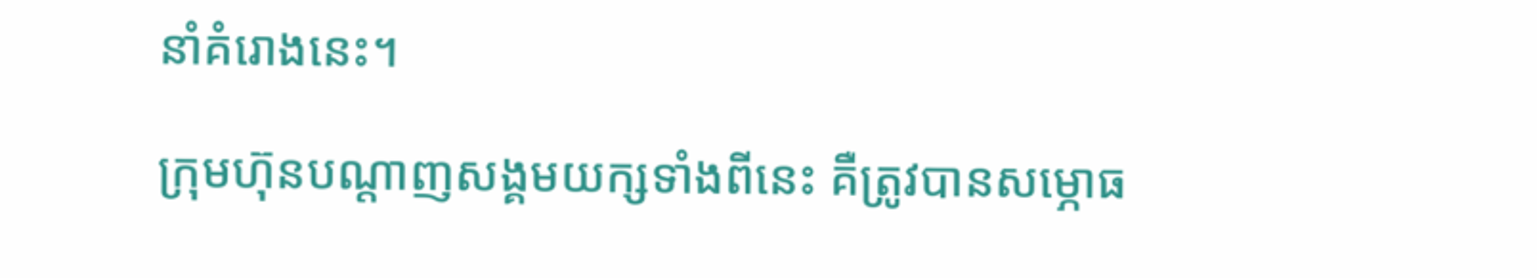នាំគំរោងនេះ។

ក្រុមហ៊ុនបណ្តាញសង្គមយក្សទាំងពីនេះ គឺត្រូវបានសម្ភោធ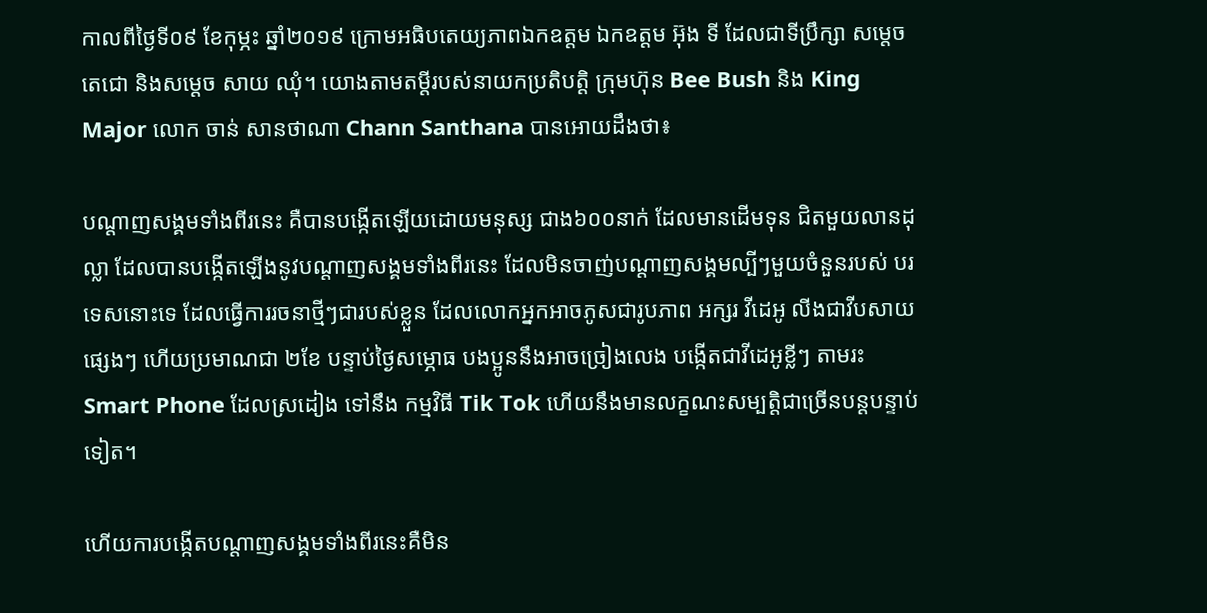កាលពីថ្ងៃទី០៩ ខែកុម្ភះ ឆ្នាំ២០១៩ ក្រោមអធិបតេយ្យភាពឯកឧត្តម ឯកឧត្តម អ៊ុង ទី ដែលជាទីប្រឹក្សា សម្តេចតេជោ និងសម្តេច សាយ ឈុំ។ យោងតាមតម្តីរបស់នាយកប្រតិបត្តិ ក្រុមហ៊ុន Bee Bush និង King Major លោក ចាន់ សានថាណា Chann Santhana បានអោយដឹងថា៖

បណ្តាញសង្គមទាំងពីរនេះ គឺបានបង្កើតឡើយដោយមនុស្ស ជាង៦០០នាក់ ដែលមានដើមទុន ជិតមួយលានដុល្លា ដែលបានបង្កើតឡើងនូវបណ្តាញសង្គមទាំងពីរនេះ ដែលមិនចាញ់បណ្តាញសង្គមល្បីៗមួយចំនួនរបស់ បរទេសនោះទេ ដែលធ្វើការរចនាថ្មីៗជារបស់ខ្លួន ដែលលោកអ្នកអាចភូសជារូបភាព អក្សរ វីដេអូ លីងជាវីបសាយផ្សេងៗ ហើយប្រមាណជា ២ខែ បន្ទាប់ថ្ងៃសម្ភោធ បងប្អូននឹងអាចច្រៀងលេង បង្កើតជាវីដេអូខ្លីៗ តាមរះ Smart Phone ដែលស្រដៀង ទៅនឹង កម្មវិធី Tik Tok ហើយនឹងមានលក្ខណះសម្បត្តិជាច្រើនបន្តបន្ទាប់ទៀត។

ហើយការបង្កើតបណ្តាញសង្គមទាំងពីរនេះគឺមិន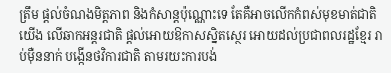ត្រឹម ផ្តល់ចំណងមិត្តភាព និងកំសាន្តប៉ុណ្ណោះទេ តែគឺអាចលើកកំពស់មុខមាត់ជាតិយើង លើឆាកអន្តរជាតិ ផ្តល់អោយឱកាសស្និតស្ថេរ អោយដល់ប្រជាពលរដ្ឋខ្មែរ រាប់មុឺននាក់ បង្កើនថវិការជាតិ តាមរយះការបង់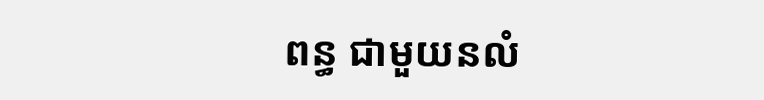ពន្ធ ជាមួយនលំ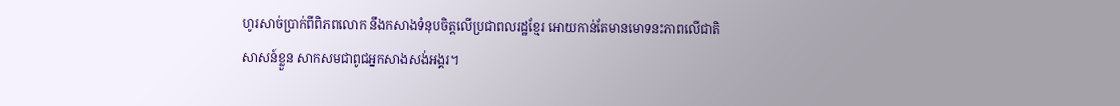ហូរសាច់ប្រាក់ពីពិភពលោក នឹងកសាងទំនុបចិត្តលើប្រជាពលរដ្ឋខ្មែរ អោយកាន់តែមានមោទនះភាពលើជាតិសាសន៍ខ្លួន សាកសមជាពូជអ្នកសាងសង់អង្គរ។